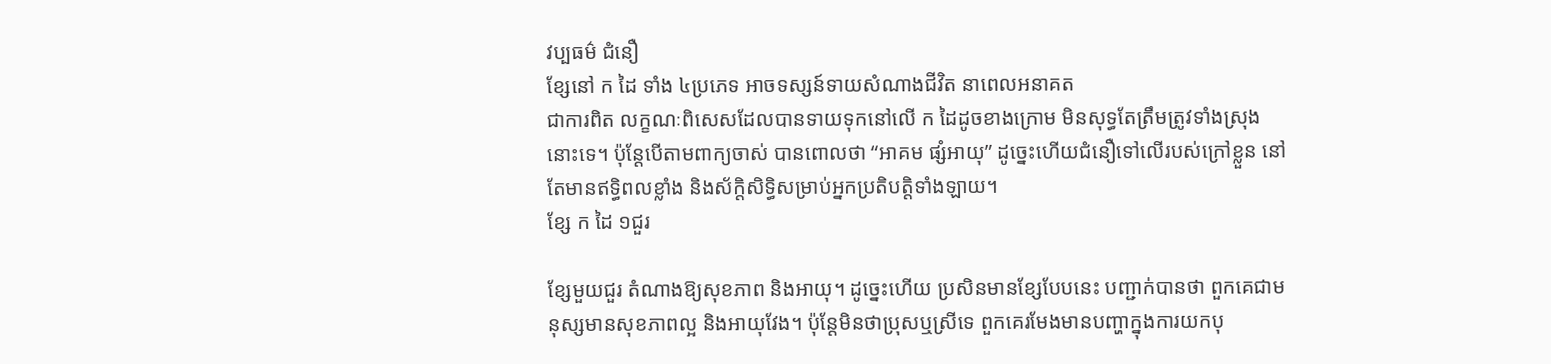វប្បធម៌ ជំនឿ
ខ្សែនៅ ក ដៃ ទាំង ៤ប្រភេទ អាចទស្សន៍ទាយសំណាងជីវិត នាពេលអនាគត
ជាការពិត លក្ខណៈពិសេសដែលបានទាយទុកនៅលើ ក ដៃដូចខាងក្រោម មិនសុទ្ធតែត្រឹមត្រូវទាំងស្រុងនោះទេ។ ប៉ុន្តែបើតាមពាក្យចាស់ បានពោលថា “អាគម ផ្សំអាយុ” ដូច្នេះហើយជំនឿទៅលើរបស់ក្រៅខ្លួន នៅតែមានឥទ្ធិពលខ្លាំង និងស័ក្តិសិទ្ធិសម្រាប់អ្នកប្រតិបត្តិទាំងឡាយ។
ខ្សែ ក ដៃ ១ជួរ

ខ្សែមួយជួរ តំណាងឱ្យសុខភាព និងអាយុ។ ដូច្នេះហើយ ប្រសិនមានខ្សែបែបនេះ បញ្ជាក់បានថា ពួកគេជាមនុស្សមានសុខភាពល្អ និងអាយុវែង។ ប៉ុន្តែមិនថាប្រុសឬស្រីទេ ពួកគេរមែងមានបញ្ហាក្នុងការយកបុ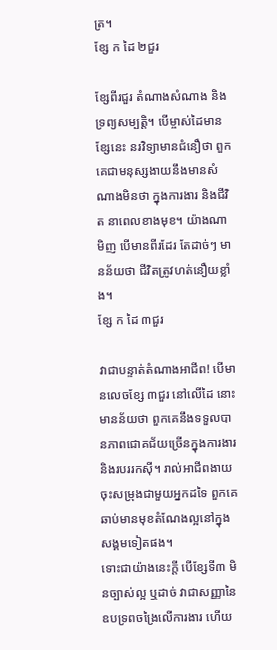ត្រ។
ខ្សែ ក ដៃ ២ជួរ

ខ្សែពីរជួរ តំណាងសំណាង និងទ្រព្យសម្បត្តិ។ បើម្ចាស់ដៃមានខ្សែនេះ នរវិទ្យាមានជំនឿថា ពួកគេជាមនុស្សងាយនឹងមានសំណាងមិនថា ក្នុងការងារ និងជីវិត នាពេលខាងមុខ។ យ៉ាងណាមិញ បើមានពីរដែរ តែដាច់ៗ មានន័យថា ជីវិតត្រូវហត់នឿយខ្លាំង។
ខ្សែ ក ដៃ ៣ជួរ

វាជាបន្ទាត់តំណាងអាជីព! បើមានលេចខ្សែ ៣ជួរ នៅលើដៃ នោះមានន័យថា ពួកគេនឹងទទួលបានភាពជោគជ័យច្រើនក្នុងការងារ និងរបររកស៊ី។ រាល់អាជីពងាយចុះសម្រុងជាមួយអ្នកដទៃ ពួកគេឆាប់មានមុខតំណែងល្អនៅក្នុងសង្គមទៀតផង។
ទោះជាយ៉ាងនេះក្តី បើខ្សែទី៣ មិនច្បាស់ល្អ ឬដាច់ វាជាសញ្ញានៃឧបទ្រពចង្រៃលើការងារ ហើយ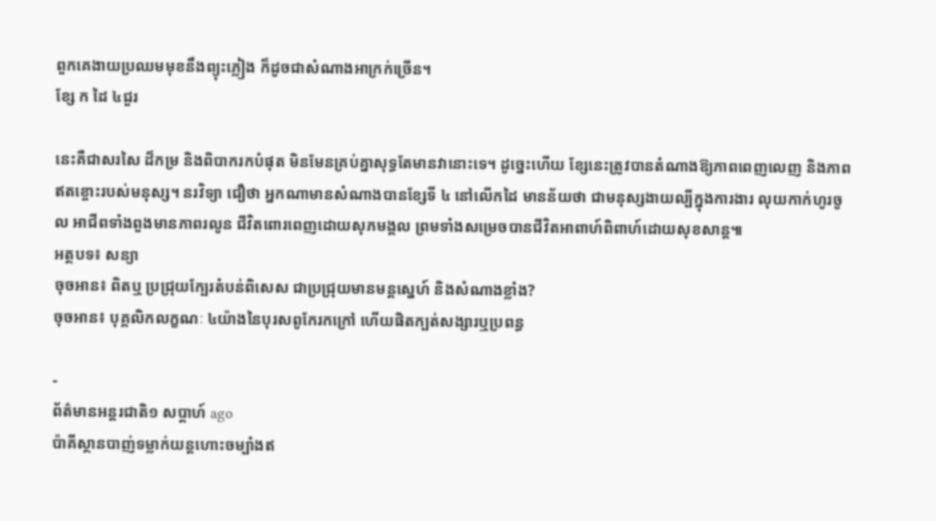ពួកគេងាយប្រឈមមុខនឹងព្យុះភ្លៀង ក៏ដូចជាសំណាងអាក្រក់ច្រើន។
ខ្សែ ក ដៃ ៤ជួរ

នេះគឺជាសរសៃ ដ៏កម្រ និងពិបាករកបំផុត មិនមែនគ្រប់គ្នាសុទ្ធតែមានវានោះទេ។ ដូច្នេះហើយ ខ្សែនេះត្រូវបានតំណាងឱ្យភាពពេញលេញ និងភាពឥតខ្ចោះរបស់មនុស្ស។ នរវិទ្យា ជឿថា អ្នកណាមានសំណាងបានខ្សែទី ៤ នៅលើកដៃ មានន័យថា ជាមនុស្សងាយល្បីក្នុងការងារ លុយកាក់ហូរចូល អាជីពទាំងពួងមានភាពរលូន ជីវិតពោរពេញដោយសុភមង្គល ព្រមទាំងសម្រេចបានជីវិតអាពាហ៍ពិពាហ៍ដោយសុខសាន្ត៕
អត្ថបទ៖ សន្យា
ចុចអាន៖ ពិតឬ ប្រជ្រុយក្បែរតំបន់ពិសេស ជាប្រជ្រុយមានមន្តស្នេហ៍ និងសំណាងខ្លាំង?
ចុចអាន៖ បុគ្គលិកលក្ខណៈ ៤យ៉ាងនៃបុរសពូកែរកក្រៅ ហើយផិតក្បត់សង្សារឬប្រពន្ធ

-
ព័ត៌មានអន្ដរជាតិ១ សប្តាហ៍ ago
ប៉ាគីស្ថានបាញ់ទម្លាក់យន្តហោះចម្បាំងឥ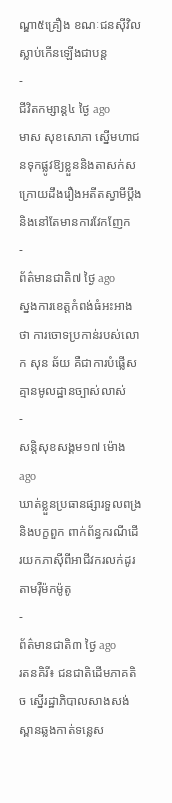ណ្ឌា៥គ្រឿង ខណៈជនស៊ីវិលស្លាប់កើនឡើងជាបន្ត
-
ជីវិតកម្សាន្ដ៤ ថ្ងៃ ago
មាស សុខសោភា ស្នើមហាជនទុកផ្លូវឱ្យខ្លួននិងតាសក់ស ក្រោយដឹងរឿងអតីតស្វាមីប្តឹង និងនៅតែមានការវែកញែក
-
ព័ត៌មានជាតិ៧ ថ្ងៃ ago
ស្នងការខេត្តកំពង់ធំអះអាងថា ការចោទប្រកាន់របស់លោក សុន ឆ័យ គឺជាការបំផ្លើស គ្មានមូលដ្ឋានច្បាស់លាស់
-
សន្តិសុខសង្គម១៧ ម៉ោង ago
ឃាត់ខ្លួនប្រធានផ្សារទួលពង្រ និងបក្ខពួក ពាក់ព័ន្ធករណីដើរយកភាស៊ីពីអាជីវករលក់ដូរតាមរ៉ឺម៉កម៉ូតូ
-
ព័ត៌មានជាតិ៣ ថ្ងៃ ago
រតនគិរី៖ ជនជាតិដើមភាគតិច ស្នើរដ្ឋាភិបាលសាងសង់ស្ពានឆ្លងកាត់ទន្លេស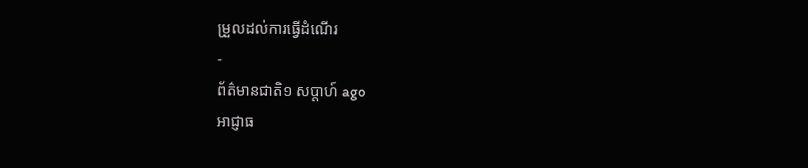ម្រួលដល់ការធ្វើដំណើរ
-
ព័ត៌មានជាតិ១ សប្តាហ៍ ago
អាជ្ញាធ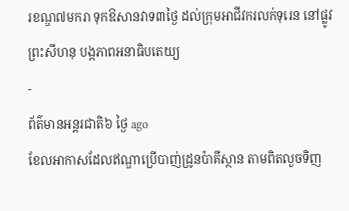រខណ្ឌ៧មករា ទុកឱសានវាទ៣ថ្ងៃ ដល់ក្រុមអាជីវករលក់ទុរេន នៅផ្លូវព្រះសីហនុ បង្កភាពអនាធិបតេយ្យ
-
ព័ត៌មានអន្ដរជាតិ៦ ថ្ងៃ ago
ខែលអាកាសដែលឥណ្ឌាប្រើបាញ់ដ្រូនប៉ាគីស្ថាន តាមពិតលួចទិញ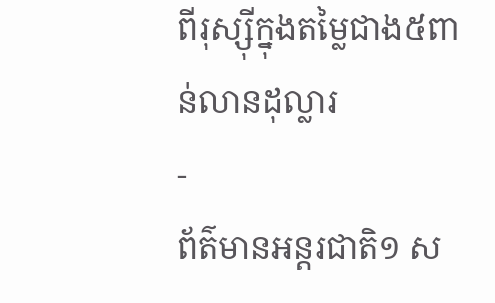ពីរុស្ស៊ីក្នុងតម្លៃជាង៥ពាន់លានដុល្លារ
-
ព័ត៌មានអន្ដរជាតិ១ ស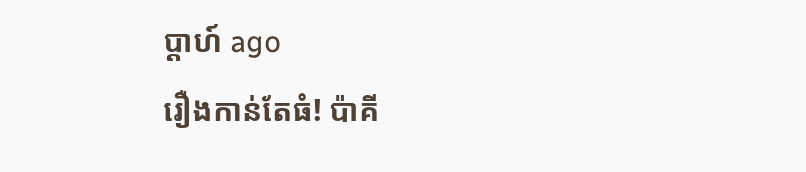ប្តាហ៍ ago
រឿងកាន់តែធំ! ប៉ាគី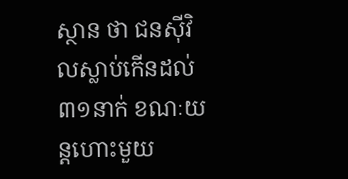ស្ថាន ថា ជនស៊ីវិលស្លាប់កើនដល់៣១នាក់ ខណៈយន្តហោះមួយ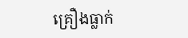គ្រឿងធ្លាក់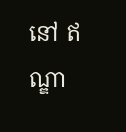នៅ ឥណ្ឌា